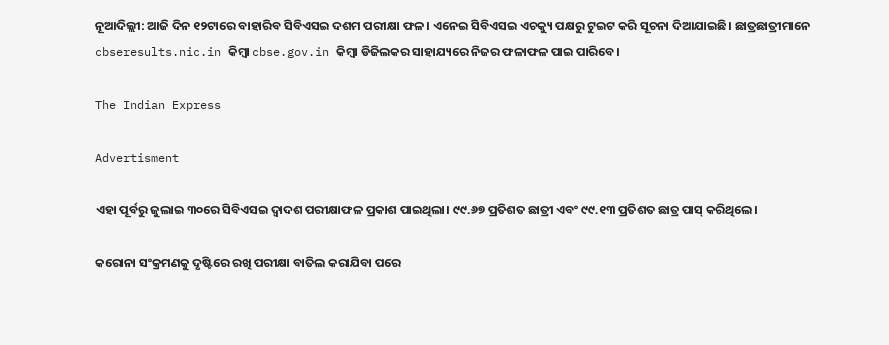ନୂଆଦିଲ୍ଲୀ: ଆଜି ଦିନ ୧୨ଟାରେ ବାହାରିବ ସିବିଏସଇ ଦଶମ ପରୀକ୍ଷା ଫଳ। ଏନେଇ ସିବିଏସଇ ଏଚକ୍ୟୁ ପକ୍ଷରୁ ଟୁଇଟ କରି ସୂଚନା ଦିଆଯାଇଛି। ଛାତ୍ରଛାତ୍ରୀମାନେ cbseresults.nic.in କିମ୍ବା cbse.gov.in କିମ୍ବା ଡିଜିଲକର ସାହାଯ୍ୟରେ ନିଜର ଫଳାଫଳ ପାଇ ପାରିବେ।

The Indian Express

Advertisment

ଏହା ପୂର୍ବରୁ ଜୁଲାଇ ୩୦ରେ ସିବିଏସଇ ଦ୍ୱାଦଶ ପରୀକ୍ଷାଫଳ ପ୍ରକାଶ ପାଇଥିଲା। ୯୯.୬୭ ପ୍ରତିଶତ ଛାତ୍ରୀ ଏବଂ ୯୯.୧୩ ପ୍ରତିଶତ ଛାତ୍ର ପାସ୍ କରିଥିଲେ।

କରୋନା ସଂକ୍ରମଣକୁ ଦୃଷ୍ଟିରେ ରଖି ପରୀକ୍ଷା ବାତିଲ କରାଯିବା ପରେ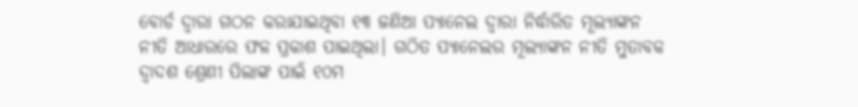ବୋର୍ଡ ଦ୍ୱାରା ଗଠନ କରାଯାଇଥିବା ୧୩ ଜଣିଆ ପ୍ୟାନେଲ ଦ୍ୱାରା ନିର୍ଦ୍ଧାରିତ ମୂଲ୍ୟାଙ୍କନ ନୀତି ଆଧାରରେ ଫଳ ପ୍ରକାଶ ପାଇଥିଲା। ଗଠିତ ପ୍ୟାନେଲର ମୂଲ୍ୟାଙ୍କନ ନୀତି ମୁତାବକ ଦ୍ୱାଦଶ ଶ୍ରେଣୀ ପିଲାଙ୍କ ପାଇଁ ୧୦ମ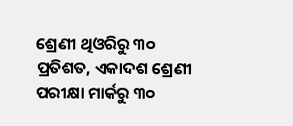ଶ୍ରେଣୀ ଥିଓରିରୁ ୩୦ ପ୍ରତିଶତ, ଏକାଦଶ ଶ୍ରେଣୀ ପରୀକ୍ଷା ମାର୍କରୁ ୩୦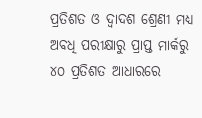ପ୍ରତିଶତ ଓ ଦ୍ୱାଦଶ ଶ୍ରେଣୀ ମଧ୍ୟ ଅବଧି ପରୀକ୍ଷାରୁ ପ୍ରାପ୍ତ ମାର୍କରୁ ୪୦ ପ୍ରତିଶତ ଆଧାରରେ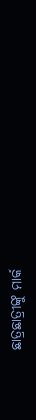ଛାତ୍ରଛାତ୍ରୀଙ୍କୁ ମାର୍କ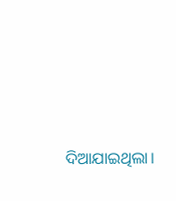ଦିଆଯାଇଥିଲା।